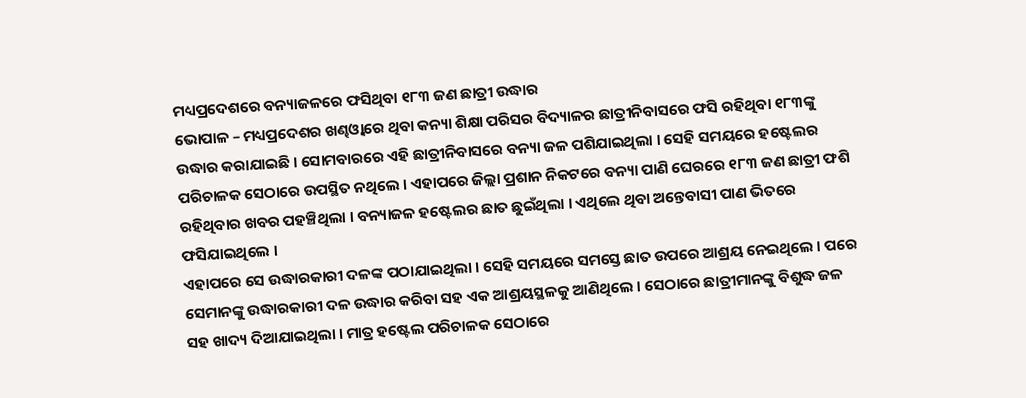ମଧ୍ୟପ୍ରଦେଶରେ ବନ୍ୟାଜଳରେ ଫସିଥିବା ୧୮୩ ଜଣ ଛାତ୍ରୀ ଉଦ୍ଧାର
ଭୋପାଳ – ମଧ୍ୟପ୍ରଦେଶର ଖଣ୍ଢଓ୍ୱାରେ ଥିବା କନ୍ୟା ଶିକ୍ଷା ପରିସର ବିଦ୍ୟାଳର ଛାତ୍ରୀନିବାସରେ ଫସି ରହିଥିବା ୧୮୩ଙ୍କୁ ଉଦ୍ଧାର କରାଯାଇଛି । ସୋମବାରରେ ଏହି ଛାତ୍ରୀନିବାସରେ ବନ୍ୟା ଜଳ ପଶିଯାଇଥିଲା । ସେହି ସମୟରେ ହଷ୍ଟେଲର ପରିଚାଳକ ସେଠାରେ ଉପସ୍ଥିତ ନଥିଲେ । ଏହାପରେ ଜିଲ୍ଲା ପ୍ରଶାନ ନିକଟରେ ବନ୍ୟା ପାଣି ଘେରରେ ୧୮୩ ଜଣ ଛାତ୍ରୀ ଫଶି ରହିଥିବାର ଖବର ପହଞ୍ଚିଥିଲା । ବନ୍ୟାଜଳ ହଷ୍ଟେଲର ଛାତ ଛୁଇଁଥିଲା । ଏଥିଲେ ଥିବା ଅନ୍ତେବାସୀ ପାଣ ଭିତରେ ଫସିଯାଇଥିଲେ ।
ଏହାପରେ ସେ ଉଦ୍ଧାରକାରୀ ଦଳଙ୍କ ପଠାଯାଇଥିଲା । ସେହି ସମୟରେ ସମସ୍ତେ ଛାତ ଉପରେ ଆଶ୍ରୟ ନେଇଥିଲେ । ପରେ ସେମାନଙ୍କୁ ଉଦ୍ଧାରକାରୀ ଦଳ ଉଦ୍ଧାର କରିବା ସହ ଏକ ଆଶ୍ରୟସ୍ଥଳକୁ ଆଣିଥିଲେ । ସେଠାରେ ଛାତ୍ରୀମାନଙ୍କୁ ବିଶୁଦ୍ଧ ଜଳ ସହ ଖାଦ୍ୟ ଦିଆଯାଇଥିଲା । ମାତ୍ର ହଷ୍ଟେଲ ପରିଚାଳକ ସେଠାରେ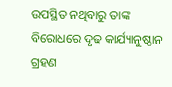ଉପସ୍ଥିତ ନଥିବାରୁ ତାଙ୍କ ବିରୋଧରେ ଦୃଢ କାର୍ଯ୍ୟାନୁଷ୍ଠାନ ଗ୍ରହଣ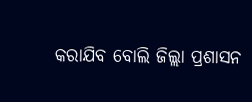କରାଯିବ ବୋଲି ଜିଲ୍ଲା ପ୍ରଶାସନ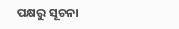ପକ୍ଷରୁ ସୂଚନା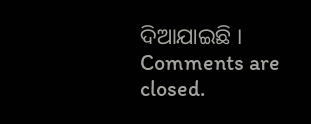ଦିଆଯାଇଛି ।
Comments are closed.